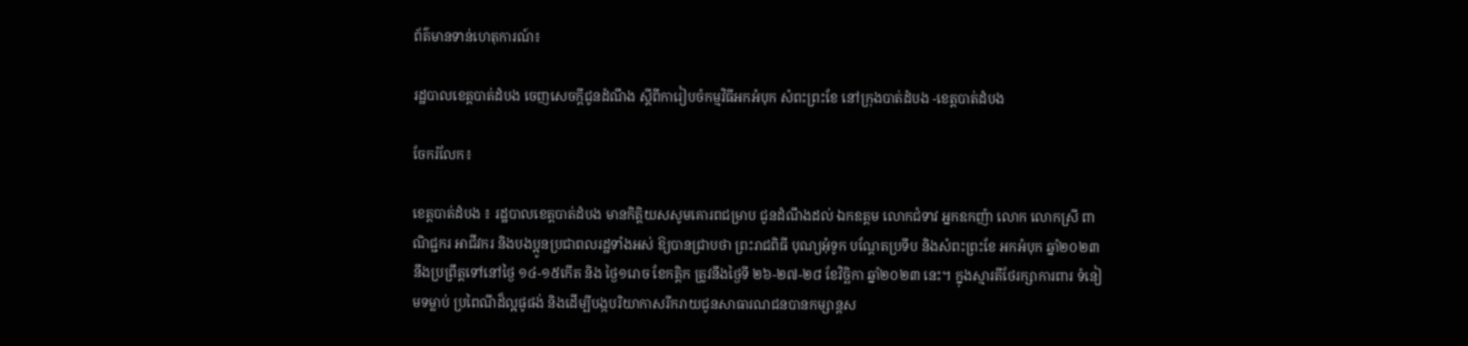ព័ត៌មានទាន់ហេតុការណ៍៖

រដ្ឋបាលខេត្តបាត់ដំបង ចេញសេចក្តីជូនដំណឹង ស្តីពីការៀបចំកម្មវិធីអកអំបុក សំពះព្រះខែ នៅក្រុងបាត់ដំបង -ខេត្តបាត់ដំបង

ចែករំលែក៖

ខេត្តបាត់ដំបង ៖ រដ្ឋបាលខេត្តបាត់ដំបង មានកិត្តិយសសូមគោរពជម្រាប ជូនដំណឹងដល់ ឯកឧត្តម លោកជំទាវ អ្នកឧកញ៉ា លោក លោកស្រី ពាណិជ្ជករ អាជីវករ និងបងប្អូនប្រជាពលរដ្ឋទាំងអស់ ឱ្យបានជ្រាបថា ព្រះរាជពិធី បុណ្យអុំទូក បណ្ដែតប្រទីប និងសំពះព្រះខែ អកអំបុក ឆ្នាំ២០២៣ នឹងប្រព្រឹត្តទៅនៅថ្ងៃ ១៤-១៥កើត និង ថ្ងៃ១រោច ខែកត្តិក ត្រូវនឹងថ្ងៃទី ២៦-២៧-២៨ ខែវិច្ឆិកា ឆ្នាំ២០២៣ នេះ។ ក្នុងស្មារតីថែរក្សាការពារ ទំនៀមទម្លាប់ ប្រពៃណីដ៏ល្អផូផង់ និងដើម្បីបង្កបរិយាកាសរីករាយជូនសាធារណជនបានកម្សាន្តស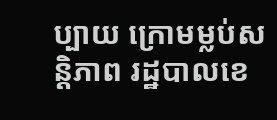ប្បាយ ក្រោមម្លប់សន្តិភាព រដ្ឋបាលខេ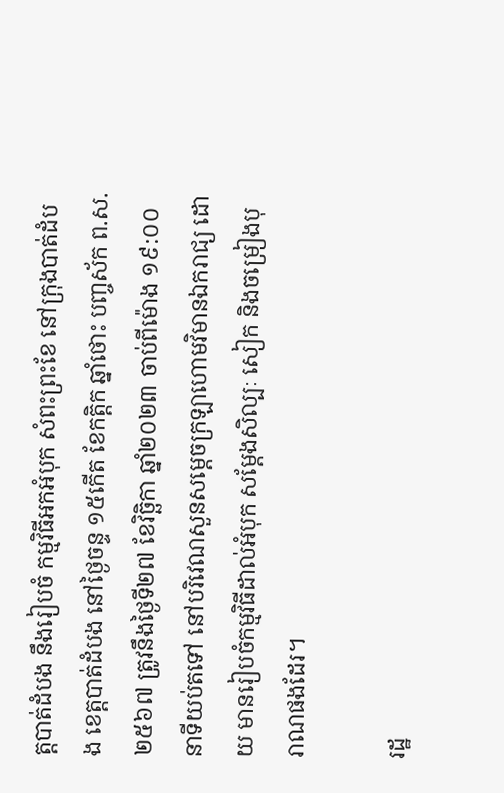ត្តបាត់ដំបង នឹងរៀបចំ កម្មវិធីអកអំបុក សំពះព្រះខែ នៅក្រុងបាត់ដំបង ខេត្តបាត់ដំបង នៅថ្ងៃចន្ទ ១៥កើត ខែកត្តិក ឆ្នាំថោះ បញ្ចស័ក ព.ស.២៥៦៧ ត្រូវនឹងថ្ងៃទី២៧ ខែវិច្ឆិកា ឆ្នាំ២០២៣ ចាប់ពីម៉ោង ១៩:០០នាទីយប់តទៅ នៅបរិវេណសួនសម្តេចក្រឡាហោមវិមានឯករាជ្យ ដោយ មានរៀបចំកម្មវិធីដាល់អំបុក សម្តែងសិល្បៈ សៀក និងចម្រៀងបុរាណផងដែរ។

រដ្ឋ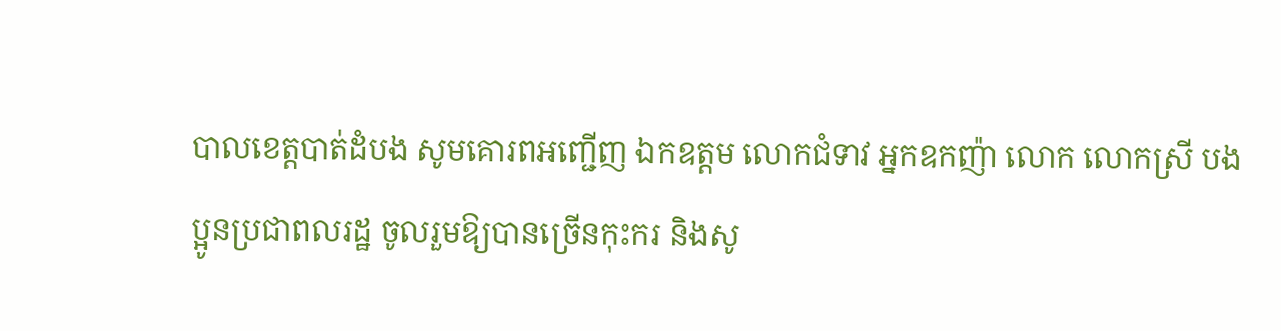បាលខេត្តបាត់ដំបង សូមគោរពអញ្ជើញ ឯកឧត្តម លោកជំទាវ អ្នកឧកញ៉ា លោក លោកស្រី បងប្អូនប្រជាពលរដ្ឋ ចូលរួមឱ្យបានច្រើនកុះករ និងសូ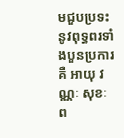មជួបប្រទះនូវពុទ្ធពរទាំងបួនប្រការគឺ អាយុ វណ្ណៈ សុខៈ ព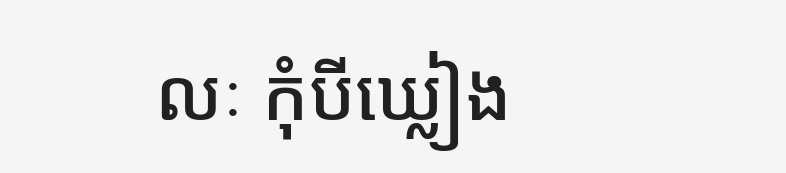លៈ កុំបីឃ្លៀង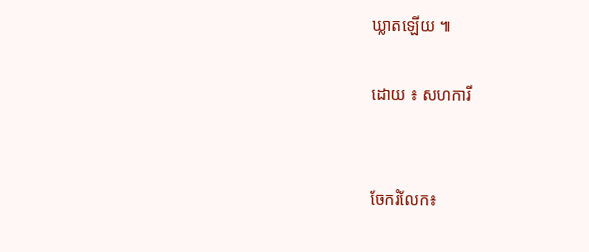ឃ្លាតឡើយ ៕

ដោយ ៖ សហការី


ចែករំលែក៖